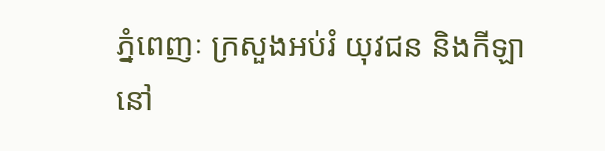ភ្នំពេញៈ ក្រសួងអប់រំ យុវជន និងកីឡា នៅ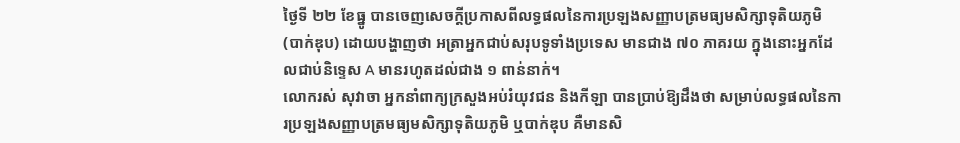ថ្ងៃទី ២២ ខែធ្នូ បានចេញសេចក្តីប្រកាសពីលទ្ធផលនៃការប្រឡងសញ្ញាបត្រមធ្យមសិក្សាទុតិយភូមិ (បាក់ឌុប) ដោយបង្ហាញថា អត្រាអ្នកជាប់សរុបទូទាំងប្រទេស មានជាង ៧០ ភាគរយ ក្នុងនោះអ្នកដែលជាប់និទ្ទេស A មានរហូតដល់ជាង ១ ពាន់នាក់។
លោករស់ សុវាចា អ្នកនាំពាក្យក្រសួងអប់រំយុវជន និងកីឡា បានប្រាប់ឱ្យដឹងថា សម្រាប់លទ្ធផលនៃការប្រឡងសញ្ញាបត្រមធ្យមសិក្សាទុតិយភូមិ ឬបាក់ឌុប គឺមានសិ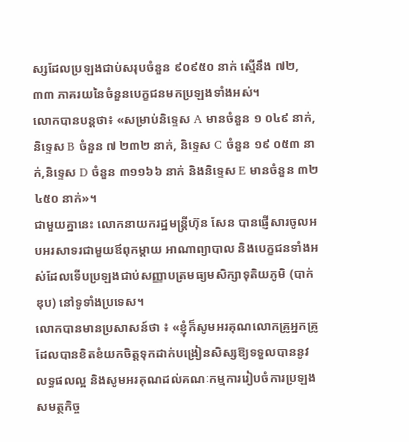ស្សដែលប្រឡងជាប់សរុបចំនួន ៩០៩៥០ នាក់ ស្មើនឹង ៧២,៣៣ ភាគរយនៃចំនួនបេក្ខជនមកប្រឡងទាំងអស់។
លោកបានបន្តថា៖ «សម្រាប់និទ្ទេស A មានចំនួន ១ ០៤៩ នាក់, និទ្ទេស B ចំនួន ៧ ២៣២ នាក់, និទ្ទេស C ចំនួន ១៩ ០៥៣ នាក់,និទ្ទេស D ចំនួន ៣១១៦៦ នាក់ និងនិទ្ទេស E មានចំនួន ៣២ ៤៥០ នាក់»។
ជាមួយគ្នានេះ លោកនាយករដ្ឋមន្ត្រីហ៊ុន សែន បានផ្ញើសារចូលអបអរសាទរជាមួយឪពុកម្តាយ អាណាព្យាបាល និងបេក្ខជនទាំងអស់ដែលទើបប្រឡងជាប់សញ្ញាបត្រមធ្យមសិក្សាទុតិយភូមិ (បាក់ឌុប) នៅទូទាំងប្រទេស។
លោកបានមានប្រសាសន៍ថា ៖ «ខ្ញុំក៏សូមអរគុណលោកគ្រូអ្នកគ្រូដែលបានខិតខំយកចិត្តទុកដាក់បង្រៀនសិស្សឱ្យទទួលបាននូវលទ្ធផលល្អ និងសូមអរគុណដល់គណៈកម្មការរៀបចំការប្រឡង សមត្ថកិច្ច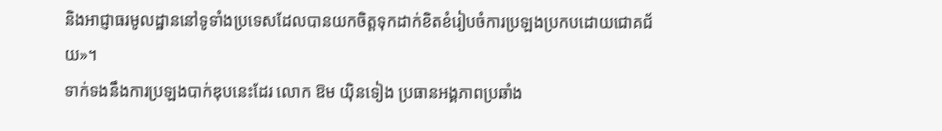និងអាជ្ញាធរមូលដ្ឋាននៅទូទាំងប្រទេសដែលបានយកចិត្តទុកដាក់ខិតខំរៀបចំការប្រឡងប្រកបដោយជោគជ័យ»។
ទាក់ទងនឹងការប្រឡងបាក់ឌុបនេះដែរ លោក ឱម យ៉ិនទៀង ប្រធានអង្គភាពប្រឆាំង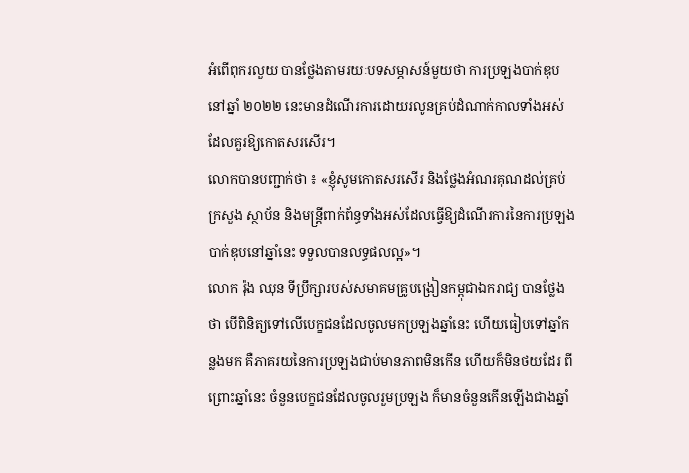អំពើពុករលួយ បានថ្លែងតាមរយៈបទសម្ភាសន៍មួយថា ការប្រឡងបាក់ឌុបនៅឆ្នាំ ២០២២ នេះមានដំណើរការដោយរលូនគ្រប់ដំណាក់កាលទាំងអស់ដែលគួរឱ្យកោតសរសើរ។
លោកបានបញ្ជាក់ថា ៖ «ខ្ញុំសូមកោតសរសើរ និងថ្លែងអំណរគុណដល់គ្រប់ក្រសួង ស្ថាប័ន និងមន្ត្រីពាក់ព័ន្ធទាំងអស់ដែលធ្វើឱ្យដំណើរការនៃការប្រឡងបាក់ឌុបនៅឆ្នាំនេះ ទទួលបានលទ្ធផលល្អ»។
លោក រ៉ុង ឈុន ទីប្រឹក្សារបស់សមាគមគ្រូបង្រៀនកម្ពុជាឯករាជ្យ បានថ្លែងថា បើពិនិត្យទៅលើបេក្ខជនដែលចូលមកប្រឡងឆ្នាំនេះ ហើយធៀបទៅឆ្នាំកន្លងមក គឺភាគរយនៃការប្រឡងជាប់មានភាពមិនកើន ហើយក៏មិនថយដែរ ពីព្រោះឆ្នាំនេះ ចំនួនបេក្ខជនដែលចូលរួមប្រឡង ក៏មានចំនួនកើនឡើងជាងឆ្នាំ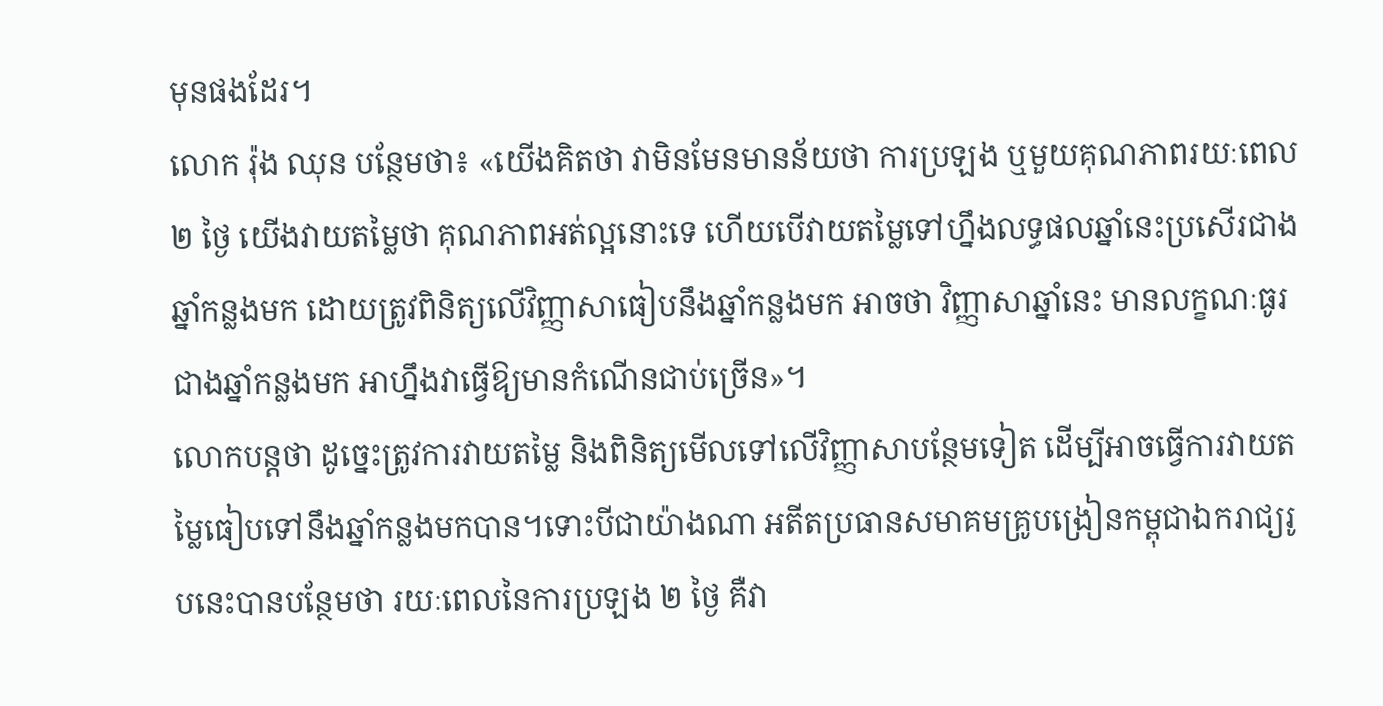មុនផងដែរ។
លោក រ៉ុង ឈុន បន្ថែមថា៖ «យើងគិតថា វាមិនមែនមានន័យថា ការប្រឡង ឬមួយគុណភាពរយៈពេល ២ ថ្ងៃ យើងវាយតម្លៃថា គុណភាពអត់ល្អនោះទេ ហើយបើវាយតម្លៃទៅហ្នឹងលទ្ធផលឆ្នាំនេះប្រសើរជាងឆ្នាំកន្លងមក ដោយត្រូវពិនិត្យលើវិញ្ញាសាធៀបនឹងឆ្នាំកន្លងមក អាចថា វិញ្ញាសាឆ្នាំនេះ មានលក្ខណៈធូរជាងឆ្នាំកន្លងមក អាហ្នឹងវាធ្វើឱ្យមានកំណើនជាប់ច្រើន»។
លោកបន្តថា ដូច្នេះត្រូវការវាយតម្លៃ និងពិនិត្យមើលទៅលើវិញ្ញាសាបន្ថែមទៀត ដើម្បីអាចធ្វើការវាយតម្លៃធៀបទៅនឹងឆ្នាំកន្លងមកបាន។ទោះបីជាយ៉ាងណា អតីតប្រធានសមាគមគ្រូបង្រៀនកម្ពុជាឯករាជ្យរូបនេះបានបន្ថែមថា រយៈពេលនៃការប្រឡង ២ ថ្ងៃ គឺវា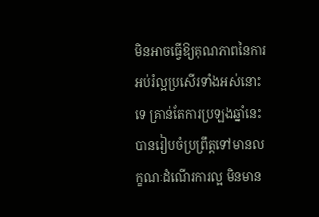មិនអាចធ្វើឱ្យគុណភាពនៃការអប់រំល្អប្រសើរទាំងអស់នោះទេ គ្រាន់តែការប្រឡងឆ្នាំនេះ បានរៀបចំប្រព្រឹត្តទៅមានលក្ខណៈដំណើរការល្អ មិនមាន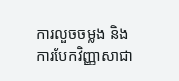ការលួចចម្លង និងការបែកវិញ្ញាសាជា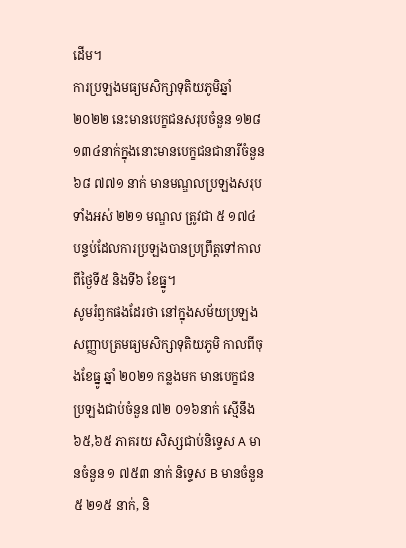ដើម។
ការប្រឡងមធ្យមសិក្សាទុតិយភូមិឆ្នាំ ២០២២ នេះមានបេក្ខជនសរុបចំនួន ១២៨ ១៣៤នាក់ក្នុងនោះមានបេក្ខជនជានារីចំនួន ៦៨ ៧៧១ នាក់ មានមណ្ឌលប្រឡងសរុបទាំងអស់ ២២១ មណ្ឌល ត្រូវជា ៥ ១៧៤ បន្ទប់ដែលការប្រឡងបានប្រព្រឹត្តទៅកាលពីថ្ងៃទី៥ និងទី៦ ខែធ្នូ។
សូមរំឭកផងដែរថា នៅក្នុងសម័យប្រឡងសញ្ញាបត្រមធ្យមសិក្សាទុតិយភូមិ កាលពីចុងខែធ្នូ ឆ្នាំ ២០២១ កន្លងមក មានបេក្ខជនប្រឡងជាប់ចំនួន ៧២ ០១៦នាក់ ស្មើនឹង ៦៥,៦៥ ភាគរយ សិស្សជាប់និទ្ទេស A មានចំនួន ១ ៧៥៣ នាក់ និទ្ទេស B មានចំនួន ៥ ២១៥ នាក់, និ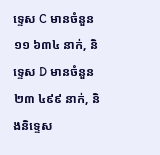ទ្ទេស C មានចំនួន ១១ ៦៣៤ នាក់, និទ្ទេស D មានចំនួន ២៣ ៤៩៩ នាក់, និងនិទ្ទេស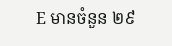E មានចំនួន ២៩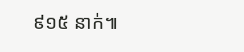៩១៥ នាក់៕